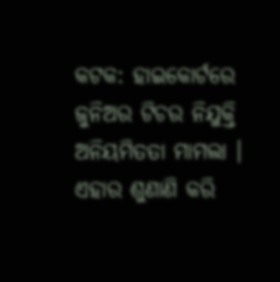କଟକ: ହାଇକୋର୍ଟରେ ଜୁନିଅର ଟିଚର ନିଯୁକ୍ତି ଅନିୟମିତତା ମାମଲା । ଏହାର ଶୁଣାଣି କରି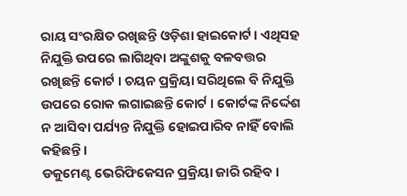ରାୟ ସଂରକ୍ଷିତ ରଖିଛନ୍ତି ଓଡ଼ିଶା ହାଇକୋର୍ଟ । ଏଥିସହ ନିଯୁକ୍ତି ଉପରେ ଲାଗିଥିବା ଅଙ୍କୁଶକୁ ବଳବତ୍ତର ରଖିଛନ୍ତି କୋର୍ଟ । ଚୟନ ପ୍ରକ୍ରିୟା ସରିଥିଲେ ବି ନିଯୁକ୍ତି ଉପରେ ରୋକ ଲଗାଇଛନ୍ତି କୋର୍ଟ । କୋର୍ଟଙ୍କ ନିର୍ଦ୍ଦେଶ ନ ଆସିବା ପର୍ଯ୍ୟନ୍ତ ନିଯୁକ୍ତି ହୋଇପାରିବ ନାହିଁ ବୋଲି କହିଛନ୍ତି ।
ଡକୁମେଣ୍ଟ ଭେରିଫିକେସନ ପ୍ରକ୍ରିୟା ଜାରି ରହିବ।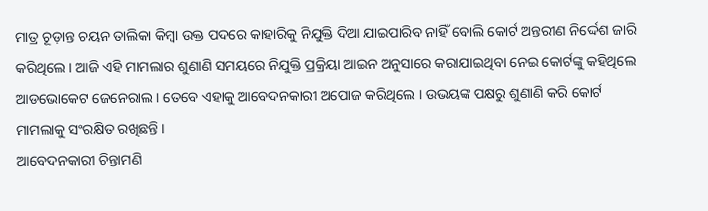ମାତ୍ର ଚୂଡ଼ାନ୍ତ ଚୟନ ତାଲିକା କିମ୍ବା ଉକ୍ତ ପଦରେ କାହାରିକୁ ନିଯୁକ୍ତି ଦିଆ ଯାଇପାରିବ ନାହିଁ ବୋଲି କୋର୍ଟ ଅନ୍ତରୀଣ ନିର୍ଦ୍ଦେଶ ଜାରି କରିଥିଲେ । ଆଜି ଏହି ମାମଲାର ଶୁଣାଣି ସମୟରେ ନିଯୁକ୍ତି ପ୍ରକ୍ରିୟା ଆଇନ ଅନୁସାରେ କରାଯାଇଥିବା ନେଇ କୋର୍ଟଙ୍କୁ କହିଥିଲେ ଆଡଭୋକେଟ ଜେନେରାଲ । ତେବେ ଏହାକୁ ଆବେଦନକାରୀ ଅପୋଜ କରିଥିଲେ । ଉଭୟଙ୍କ ପକ୍ଷରୁ ଶୁଣାଣି କରି କୋର୍ଟ ମାମଲାକୁ ସଂରକ୍ଷିତ ରଖିଛନ୍ତି ।
ଆବେଦନକାରୀ ଚିନ୍ତାମଣି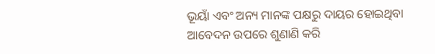ଭୂୟାଁ ଏବଂ ଅନ୍ୟ ମାନଙ୍କ ପକ୍ଷରୁ ଦାୟର ହୋଇଥିବା ଆବେଦନ ଉପରେ ଶୁଣାଣି କରି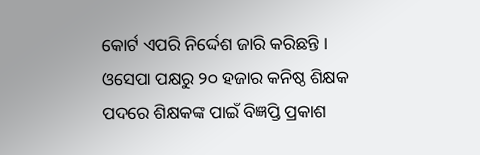କୋର୍ଟ ଏପରି ନିର୍ଦ୍ଦେଶ ଜାରି କରିଛନ୍ତି । ଓସେପା ପକ୍ଷରୁ ୨୦ ହଜାର କନିଷ୍ଠ ଶିକ୍ଷକ ପଦରେ ଶିକ୍ଷକଙ୍କ ପାଇଁ ବିଜ୍ଞପ୍ତି ପ୍ରକାଶ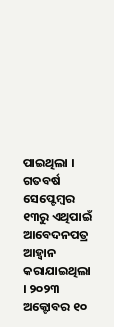ପାଇଥିଲା । ଗତବର୍ଷ ସେପ୍ଟେମ୍ବର ୧୩ରୁ ଏଥିପାଇଁ ଆବେଦନପତ୍ର ଆହ୍ୱାନ କରାଯାଇଥିଲା । ୨୦୨୩ ଅକ୍ଟୋବର ୧୦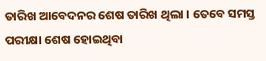ତାରିଖ ଆବେଦନର ଶେଷ ତାରିଖ ଥିଲା । ତେବେ ସମସ୍ତ ପରୀକ୍ଷା ଶେଷ ହୋଇଥିବା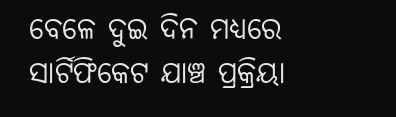ବେଳେ ଦୁଇ ଦିନ ମଧ୍ୟରେ ସାର୍ଟିଫିକେଟ ଯାଞ୍ଚ ପ୍ରକ୍ରିୟା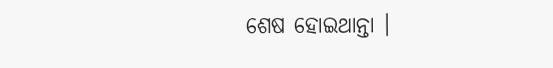ଶେଷ ହୋଇଥାନ୍ତା ।